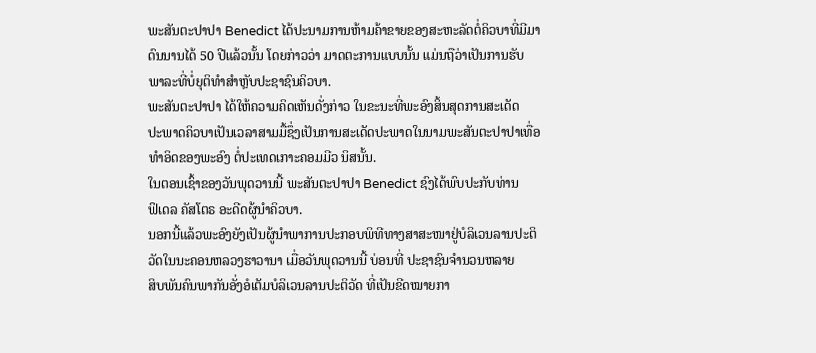ພະສັນຕະປາປາ Benedict ໄດ້ປະນາມການຫ້າມຄ້າຂາຍຂອງສະຫະລັດຕໍ່ຄິວບາທີ່ມີມາ
ດົນນານໄດ້ 50 ປີແລ້ວນັ້ນ ໂດຍກ່າວວ່າ ມາດຕະການແບບນັ້ນ ແມ່ນຖືວ່າເປັນການຮັບ
ພາລະທີ່ບໍ່ຍຸຕິທໍາສຳຫຼັບປະຊາຊົນຄິວບາ.
ພະສັນຕະປາປາ ໄດ້ໃຫ້ຄວາມຄິດເຫັນດັ່ງກ່າວ ໃນຂະນະທີ່ພະອົງສິ້ນສຸດການສະເດັດ
ປະພາດຄິວບາເປັນເວລາສາມມື້ຊຶ່ງເປັນການສະເດັດປະພາດໃນນາມພະສັນຕະປາປາເທື່ອ
ທໍາອິດຂອງພະອົງ ຕໍ່ປະເທດເກາະຄອມມີວ ນິສນັ້ນ.
ໃນຕອນເຊົ້າຂອງວັນພຸດວານນີ້ ພະສັນຕະປາປາ Benedict ຊົງໄດ້ພົບປະກັບທ່ານ
ຟິເດລ ຄັສໂຕຣ ອະດີດຜູ້ນໍາຄິວບາ.
ນອກນີ້ແລ້ວພະອົງຍັງເປັນຜູ້ນໍາພາການປະກອບພິທີທາງສາສະໜາຢູ່ບໍລິເວນລານປະຕິ
ວັດໃນນະຄອນຫລວງຮາວານາ ເມື່ອວັນພຸດວານນີ້ ບ່ອນທີ່ ປະຊາຊົນຈໍານວນຫລາຍ
ສິບພັນຄົນພາກັນອັ່ງອໍເຕັມບໍລິເວນລານປະຕິວັດ ທີ່ເປັນຂີດໝາຍກາ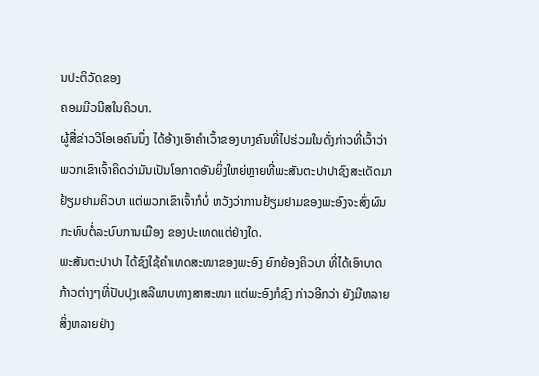ນປະຕິວັດຂອງ
ຄອມມີວນີສໃນຄິວບາ.
ຜູ້ສື່ຂ່າວວີໂອເອຄົນນຶ່ງ ໄດ້ອ້າງເອົາຄໍາເວົ້າຂອງບາງຄົນທີ່ໄປຮ່ວມໃນດັ່ງກ່າວທີ່ເວົ້າວ່າ
ພວກເຂົາເຈົ້າຄິດວ່າມັນເປັນໂອກາດອັນຍິ່ງໃຫຍ່ຫຼາຍທີ່ພະສັນຕະປາປາຊົງສະເດັດມາ
ຢ້ຽມຢາມຄິວບາ ແຕ່ພວກເຂົາເຈົ້າກໍບໍ່ ຫວັງວ່າການຢ້ຽມຢາມຂອງພະອົງຈະສົ່ງຜົນ
ກະທົບຕໍ່ລະບົບການເມືອງ ຂອງປະເທດແຕ່ຢ່າງໃດ.
ພະສັນຕະປາປາ ໄດ້ຊົງໃຊ້ຄໍາເທດສະໜາຂອງພະອົງ ຍົກຍ້ອງຄິວບາ ທີ່ໄດ້ເອົາບາດ
ກ້າວຕ່າງໆທີ່ປັບປຸງເສລີພາບທາງສາສະໜາ ແຕ່ພະອົງກໍຊົງ ກ່າວອີກວ່າ ຍັງມີຫລາຍ
ສິ່ງຫລາຍຢ່າງ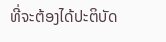ທີ່ຈະຕ້ອງໄດ້ປະຕິບັດ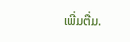ເພີ່ມຕື່ມ.